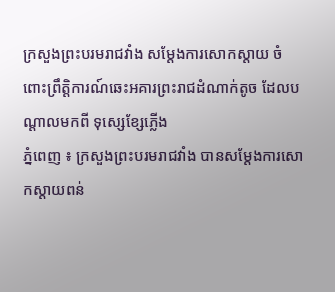ក្រសួងព្រះបរមរាជវាំង សម្ដែងការសោកស្តាយ ចំពោះព្រឹត្តិការណ៍ឆេះអគារព្រះរាជដំណាក់តូច ដែលបណ្តាលមកពី ទុស្សេខ្សែភ្លើង
ភ្នំពេញ ៖ ក្រសួងព្រះបរមរាជវាំង បានសម្តែងការសោកស្តាយពន់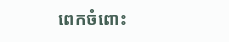ពេកចំពោះ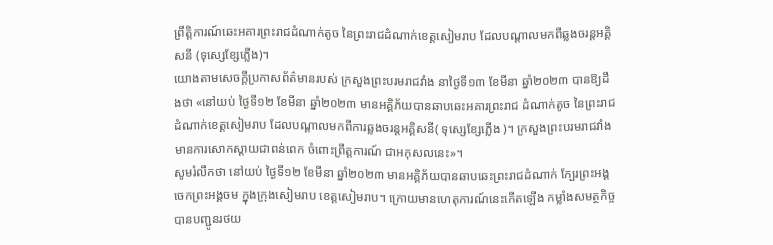ព្រឹត្តិការណ៍ឆេះអគារព្រះរាជដំណាក់តូច នៃព្រះរាជដំណាក់ខេត្តសៀមរាប ដែលបណ្តាលមកពីឆ្លងចរន្តអគ្គិសនី (ទុស្សេខ្សែភ្លើង)។
យោងតាមសេចក្ដីប្រកាសព័ត៌មានរបស់ ក្រសួងព្រះបរមរាជវាំង នាថ្ងៃទី១៣ ខែមីនា ឆ្នាំ២០២៣ បានឱ្យដឹងថា «នៅយប់ ថ្ងៃទី១២ ខែមីនា ឆ្នាំ២០២៣ មានអគ្គិភ័យបានឆាបឆេះអគារព្រះរាជ ដំណាក់តូច នៃព្រះរាជដំណាក់ខេត្តសៀមរាប ដែលបណ្ដាលមកពីការឆ្លងចរន្តអគ្គិសនី( ទុស្សេខ្សែភ្លើង )។ ក្រសួងព្រះបរមរាជវាំង មានការសោកស្ដាយជាពន់ពេក ចំពោះព្រឹត្តការណ៍ ជាអកុសលនេះ»។
សូមរំលឹកថា នៅយប់ ថ្ងៃទី១២ ខែមីនា ឆ្នាំ២០២៣ មានអគ្គិភ័យបានឆាបឆេះព្រះរាជដំណាក់ ក្បែរព្រះអង្គចេកព្រះអង្គចម ក្នុងក្រុងសៀមរាប ខេត្តសៀមរាប។ ក្រោយមានហេតុការណ៍នេះកើតឡើង កម្លាំងសមត្ថកិច្ច បានបញ្ជូនរថយ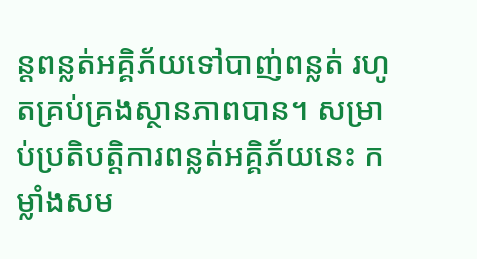ន្តពន្លត់អគ្គិភ័យទៅបាញ់ពន្លត់ រហូតគ្រប់គ្រងស្ថានភាពបាន។ សម្រាប់ប្រតិបត្តិការពន្លត់អគ្គិភ័យនេះ កម្លាំងសម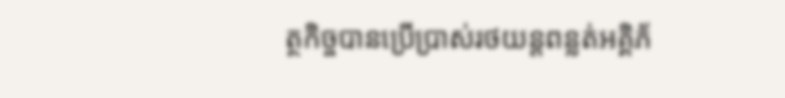ត្ថកិច្ចបានប្រើប្រាស់រថយន្តពន្លត់អគ្គិភ័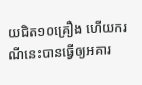យជិត១០គ្រឿង ហើយករណីនេះបានធ្វើឲ្យអគារ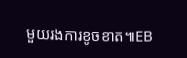មួយរងការខូចខាត៕EB